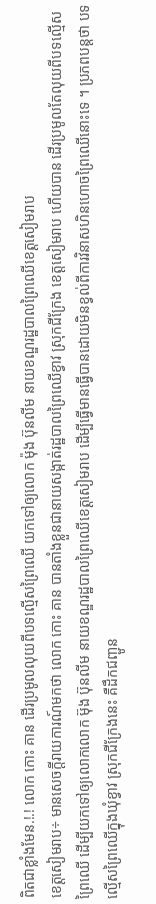ពិតជាខ្លាំងមែន.!.! លោក កោះ គាន ដើរប្រមូលលុយពីបទល្មើសព្រៃឈើ យកទៅឲ្យលោក ម៉ុង ប៊ុនលីម នាយខណ្ឌរដ្ឋបាលព្រៃឈើខេត្តសៀមរាប
ខេត្តសៀមរាប÷ មានសេចក្តីរាយការណ៍មកថា លោក កោះ គាន បានតាំងខ្លួនជានាយសង្កាត់រដ្ឋបាលព្រៃឈើខ្វាវ ស្រុកជីក្រែង ខេត្តសៀមរាប ហើយបាន ដើរប្រមូលតែលុយពីបទល្មើសព្រៃឈើ ដើម្បីយកទៅឲ្យលោកលោក ម៊ុង ប៊ុនលីម នាយខណ្ឌរដ្ឋបាលព្រៃឈើខេត្តសៀមរាប ដើម្បីធ្វើមានធ្វើបានដោយមិនខ្វល់ពីការវិនាសហិនហោចព្រៃឈើនោះទេ ។ ប្រភពបន្តថា បទល្មើសព្រៃឈើក្នុងឃុំខ្វាវ ស្រុកជីក្រែងនេះ គឺដឹកជញ្ជូន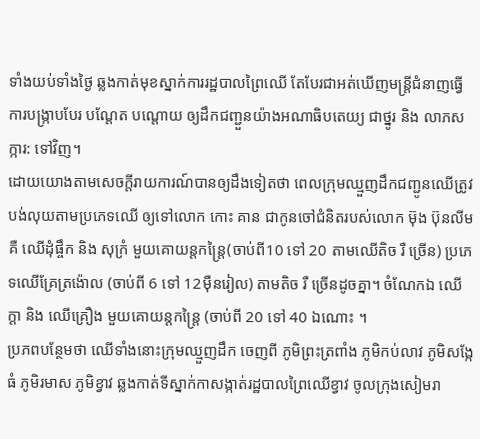ទាំងយប់ទាំងថ្ងៃ ឆ្លងកាត់មុខស្នាក់ការរដ្ឋបាលព្រៃឈើ តែបែរជាអត់ឃើញមន្ត្រីជំនាញធ្វើការបង្រ្កាបបែរ បណ្តែត បណ្តោយ ឲ្យដឹកជញ្ជួនយ៉ាងអណាធិបតេយ្យ ជាថ្នូរ និង លាភសក្ការ: ទៅវិញ។
ដោយយោងតាមសេចក្តីរាយការណ៍បានឲ្យដឹងទៀតថា ពេលក្រុមឈ្មួញដឹកជញ្ជូនឈើត្រូវបង់លុយតាមប្រភេទឈើ ឲ្យទៅលោក កោះ គាន ជាកូនចៅជំនិតរបស់លោក ម៊ុង ប៊ុនលីម គឺ ឈើដុំផ្ចឹក និង សុក្រំ មួយគោយន្តកន្ត្រៃ(ចាប់ពី10 ទៅ 20 តាមឈើតិច រឺ ច្រើន) ប្រភេទឈើគ្រែត្រង៉ោល (ចាប់ពី 6 ទៅ 12មុឺនរៀល) តាមតិច រឺ ច្រើនដូចគ្នា។ ចំណែកឯ ឈើក្តា និង ឈើគ្រឿង មួយគោយន្តកន្ត្រៃ (ចាប់ពី 20 ទៅ 40 ឯណោះ ។
ប្រភពបន្ថែមថា ឈើទាំងនោះក្រុមឈ្មួញដឹក ចេញពី ភូមិព្រះត្រពាំង ភូមិកប់លាវ ភូមិសង្កែធំ ភូមិរមាស ភូមិខ្វាវ ឆ្លងកាត់ទីស្នាក់កាសង្កាត់រដ្ឋបាលព្រៃឈើខ្វាវ ចូលក្រុងសៀមរា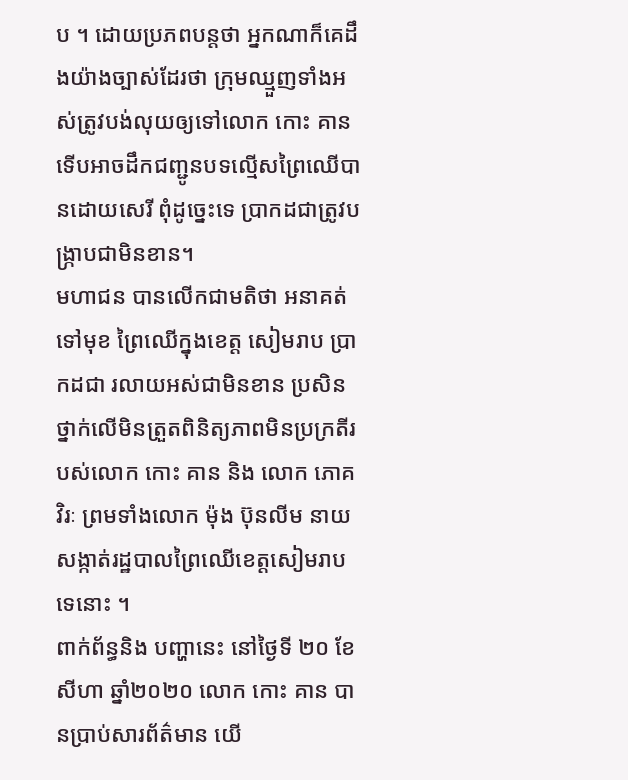ប ។ ដោយប្រភពបន្តថា អ្នកណាក៏គេដឹងយ៉ាងច្បាស់ដែរថា ក្រុមឈ្មួញទាំងអស់ត្រូវបង់លុយឲ្យទៅលោក កោះ គាន ទើបអាចដឹកជញ្ជូនបទល្មើសព្រៃឈើបានដោយសេរី ពុំដូច្នេះទេ ប្រាកដជាត្រូវបង្រ្កាបជាមិនខាន។
មហាជន បានលើកជាមតិថា អនាគត់ទៅមុខ ព្រៃឈើក្នុងខេត្ត សៀមរាប ប្រាកដជា រលាយអស់ជាមិនខាន ប្រសិន ថ្នាក់លើមិនត្រួតពិនិត្យភាពមិនប្រក្រតីរបស់លោក កោះ គាន និង លោក ភោគ វិរៈ ព្រមទាំងលោក ម៉ុង ប៊ុនលីម នាយសង្កាត់រដ្ឋបាលព្រៃឈើខេត្តសៀមរាបទេនោះ ។
ពាក់ព័ន្ធនិង បញ្ហានេះ នៅថ្ងៃទី ២០ ខែសីហា ឆ្នាំ២០២០ លោក កោះ គាន បានប្រាប់សារព័ត៌មាន យើ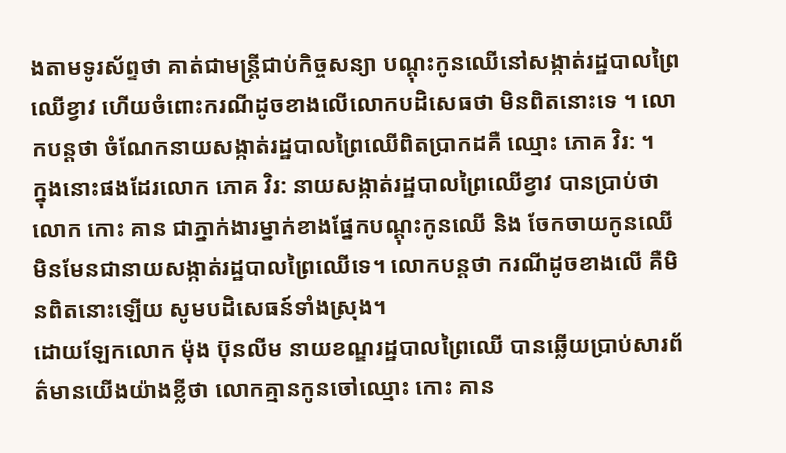ងតាមទូរស័ព្ទថា គាត់ជាមន្រ្តីជាប់កិច្ចសន្យា បណ្តុះកូនឈើនៅសង្កាត់រដ្ឋបាលព្រៃឈើខ្វាវ ហើយចំពោះករណីដូចខាងលើលោកបដិសេធថា មិនពិតនោះទេ ។ លោកបន្តថា ចំណែកនាយសង្កាត់រដ្ឋបាលព្រៃឈើពិតប្រាកដគឺ ឈ្មោះ ភោគ វិរ: ។
ក្នុងនោះផងដែរលោក ភោគ វិរ: នាយសង្កាត់រដ្ឋបាលព្រៃឈើខ្វាវ បានប្រាប់ថា លោក កោះ គាន ជាភ្នាក់ងារម្នាក់ខាងផ្នែកបណ្តុះកូនឈើ និង ចែកចាយកូនឈើ មិនមែនជានាយសង្កាត់រដ្ឋបាលព្រៃឈើទេ។ លោកបន្តថា ករណីដូចខាងលើ គឺមិនពិតនោះឡើយ សូមបដិសេធន៍ទាំងស្រុង។
ដោយឡែកលោក ម៉ុង ប៊ុនលីម នាយខណ្ឌរដ្ឋបាលព្រៃឈើ បានឆ្លើយប្រាប់សារព័ត៌មានយើងយ៉ាងខ្លីថា លោកគ្មានកូនចៅឈ្មោះ កោះ គាន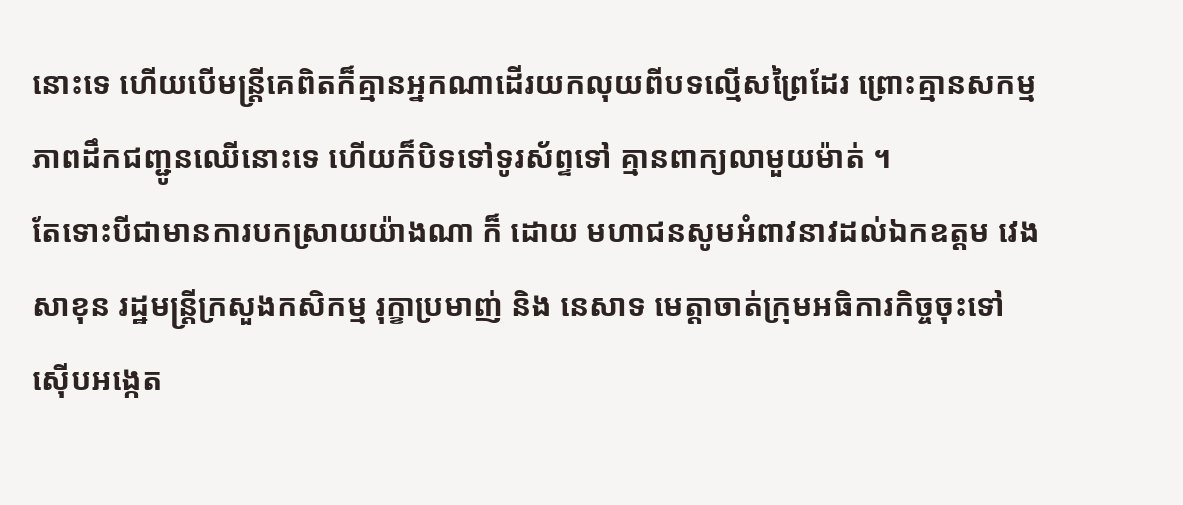នោះទេ ហើយបើមន្ត្រីគេពិតក៏គ្មានអ្នកណាដើរយកលុយពីបទល្មើសព្រៃដែរ ព្រោះគ្មានសកម្មភាពដឹកជញ្ជូនឈើនោះទេ ហើយក៏បិទទៅទូរស័ព្ទទៅ គ្មានពាក្យលាមួយម៉ាត់ ។
តែទោះបីជាមានការបកស្រាយយ៉ាងណា ក៏ ដោយ មហាជនសូមអំពាវនាវដល់ឯកឧត្តម វេង សាខុន រដ្ឋមន្ត្រីក្រសួងកសិកម្ម រុក្ខាប្រមាញ់ និង នេសាទ មេត្តាចាត់ក្រុមអធិការកិច្ចចុះទៅស៊ើបអង្កេត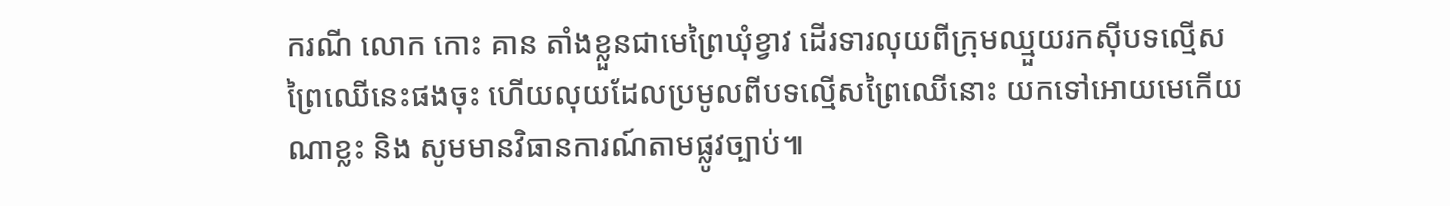ករណី លោក កោះ គាន តាំងខ្លួនជាមេព្រៃឃុំខ្វាវ ដើរទារលុយពីក្រុមឈ្មួយរកសុីបទល្មើសព្រៃឈើនេះផងចុះ ហើយលុយដែលប្រមូលពីបទល្មើសព្រៃឈើនោះ យកទៅអោយមេកើយណាខ្លះ និង សូមមានវិធានការណ៍តាមផ្លូវច្បាប់៕